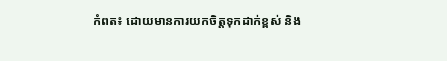កំពត៖ ដោយមានការយកចិត្តទុកដាក់ខ្ពស់ និង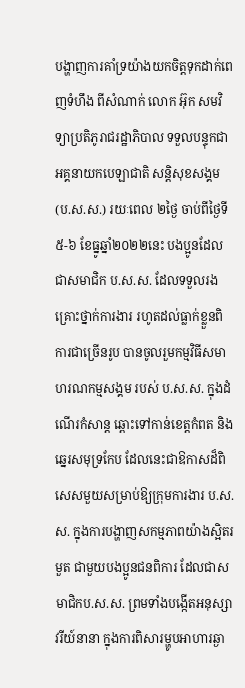បង្ហាញការគាំទ្រយ៉ាងយកចិត្តទុកដាក់ពេញទំហឹង ពីសំណាក់ លោក អ៊ុក សមវិទ្យាប្រតិភូរាជរដ្ឋាភិបាល ទទួលបន្ទុកជាអគ្គនាយកបេឡាជាតិ សន្តិសុខសង្គម (ប.ស.ស.) រយៈពេល ២ថ្ងៃ ចាប់ពីថ្ងៃទី ៥-៦ ខែធ្នូឆ្នាំ២០២២នេះ បងប្អូនដែលជាសមាជិក ប.ស.ស. ដែលទទួលរងគ្រោះថ្នាក់ការងារ រហូតដល់ធ្លាក់ខ្លួនពិការជាច្រើនរូប បានចូលរួមកម្មវិធីសមាហរណកម្មសង្គម របស់ ប.ស.ស. ក្នុងដំណើរកំសាន្ត ឆ្ពោះទៅកាន់ខេត្តកំពត និងឆ្នេរសមុទ្រកែប ដែលនេះជាឱកាសដ៏ពិសេសមួយសម្រាប់ឱ្យក្រុមការងារ ប.ស.ស. ក្នុងការបង្ហាញសកម្មភាពយ៉ាងស្អិតរមួត ជាមួយបងប្អូនជនពិការ ដែលជាសមាជិកប.ស.ស. ព្រមទាំងបង្កើតអនុស្សាវរីយ៍នានា ក្នុងការពិសារម្ហូបអាហារឆ្ងា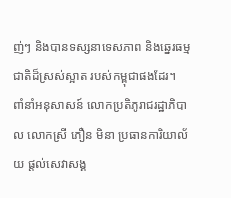ញ់ៗ និងបានទស្សនាទេសភាព និងឆ្នេរធម្មជាតិដ៏ស្រស់ស្អាត របស់កម្ពុជាផងដែរ។
ពាំនាំអនុសាសន៍ លោកប្រតិភូរាជរដ្ឋាភិបាល លោកស្រី ភឿន មិនា ប្រធានការិយាល័យ ផ្តល់សេវាសង្គ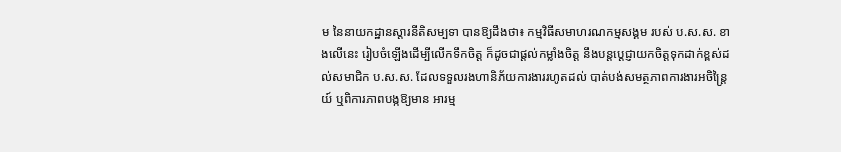ម នៃនាយកដ្ឋានស្តារនីតិសម្បទា បានឱ្យដឹងថា៖ កម្មវិធីសមាហរណកម្មសង្គម របស់ ប.ស.ស. ខាងលើនេះ រៀបចំឡេីងដើម្បីលើកទឹកចិត្ត ក៏ដូចជាផ្ដល់កម្លាំងចិត្ត នឹងបន្តប្ដេជ្ញាយកចិត្តទុកដាក់ខ្ពស់ដល់សមាជិក ប.ស.ស. ដែលទទួលរងហានិភ័យការងាររហូតដល់ បាត់បង់សមត្ថភាពការងារអចិន្រ្តៃយ៍ ឬពិការភាពបង្កឱ្យមាន អារម្ម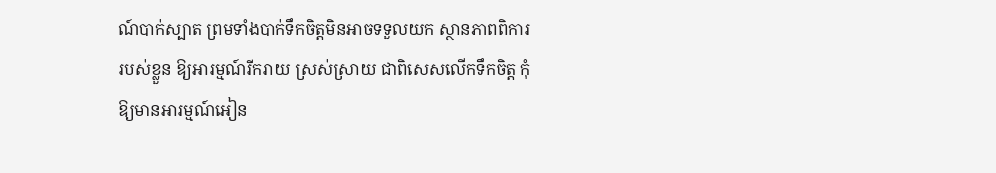ណ៍បាក់ស្បាត ព្រមទាំងបាក់ទឹកចិត្តមិនអាចទទួលយក ស្ថានភាពពិការរបស់ខ្លួន ឱ្យអារម្មណ៍រីករាយ ស្រស់ស្រាយ ជាពិសេសលើកទឹកចិត្ត កុំឱ្យមានអារម្មណ៍អៀន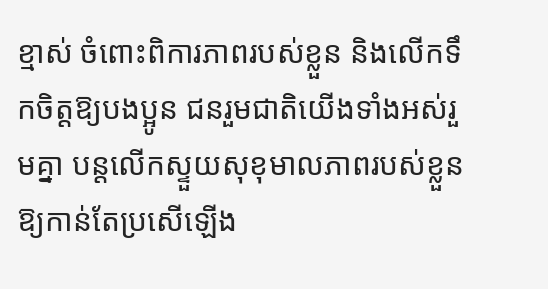ខ្មាស់ ចំពោះពិការភាពរបស់ខ្លួន និងលើកទឹកចិត្តឱ្យបងប្អូន ជនរួមជាតិយើងទាំងអស់រួមគ្នា បន្តលើកស្ទួយសុខុមាលភាពរបស់ខ្លួន ឱ្យកាន់តែប្រសើឡើង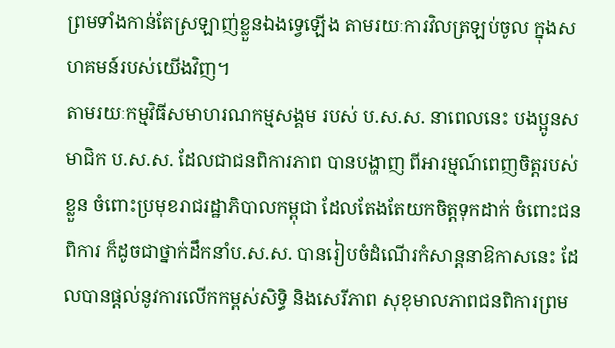ព្រមទាំងកាន់តែស្រឡាញ់ខ្លួនឯងទ្វេឡើង តាមរយៈការវិលត្រឡប់ចូល ក្នុងសហគមន៍របស់យើងវិញ។
តាមរយៈកម្មវិធីសមាហរណកម្មសង្គម របស់ ប.ស.ស. នាពេលនេះ បងប្អូនសមាជិក ប.ស.ស. ដែលជាជនពិការភាព បានបង្ហាញ ពីអារម្មណ៍ពេញចិត្តរបស់ខ្លួន ចំពោះប្រមុខរាជរដ្ឋាភិបាលកម្ពុជា ដែលតែងតែយកចិត្តទុកដាក់ ចំពោះជនពិការ ក៏ដូចជាថ្នាក់ដឹកនាំប.ស.ស. បានរៀបចំដំណើរកំសាន្ដនាឱកាសនេះ ដែលបានផ្ដល់នូវការលើកកម្ពស់សិទ្ធិ និងសេរីភាព សុខុមាលភាពជនពិការព្រម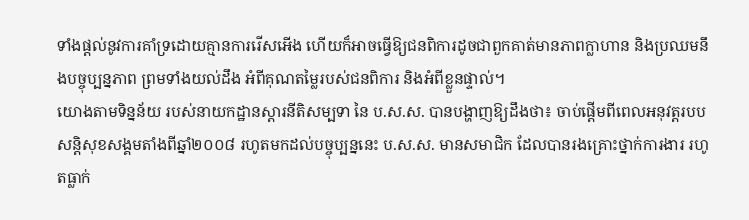ទាំងផ្តល់នូវការគាំទ្រដោយគ្មានការរើសអើង ហើយក៏អាចធ្វើឱ្យជនពិការដូចជាពួកគាត់មានភាពក្លាហាន និងប្រឈមនឹងបច្ចុប្បន្នភាព ព្រមទាំងយល់ដឹង អំពីគុណតម្លៃរបស់ជនពិការ និងអំពីខ្លួនផ្ទាល់។
យោងតាមទិន្នន័យ របស់នាយកដ្ឋានស្តារនីតិសម្បទា នៃ ប.ស.ស. បានបង្ហាញឱ្យដឹងថា៖ ចាប់ផ្ដើមពីពេលអនុវត្តរបបសន្ដិសុខសង្គមតាំងពីឆ្នាំ២០០៨ រហូតមកដល់បច្ចុប្បន្ននេះ ប.ស.ស. មានសមាជិក ដែលបានរងគ្រោះថ្នាក់ការងារ រហូតធ្លាក់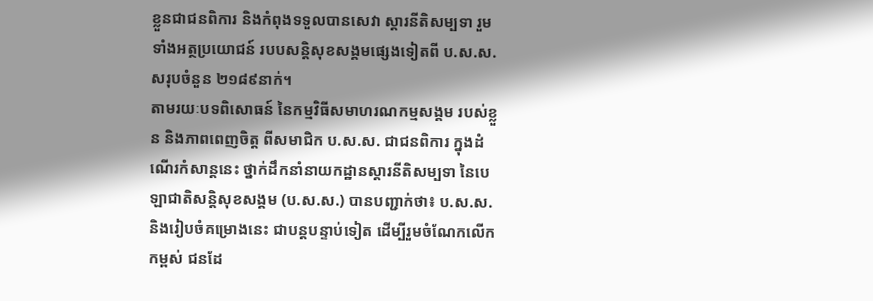ខ្លួនជាជនពិការ និងកំពុងទទួលបានសេវា ស្តារនីតិសម្បទា រួមទាំងអត្ថប្រយោជន៍ របបសន្តិសុខសង្គមផ្សេងទៀតពី ប.ស.ស. សរុបចំនួន ២១៨៩នាក់។
តាមរយៈបទពិសោធន៍ នៃកម្មវិធីសមាហរណកម្មសង្គម របស់ខ្លួន និងភាពពេញចិត្ត ពីសមាជិក ប.ស.ស. ជាជនពិការ ក្នុងដំណើរកំសាន្ដនេះ ថ្នាក់ដឹកនាំនាយកដ្ឋានស្តារនីតិសម្បទា នៃបេឡាជាតិសន្តិសុខសង្គម (ប.ស.ស.) បានបញ្ជាក់ថា៖ ប.ស.ស. និងរៀបចំគម្រោងនេះ ជាបន្ដបន្ទាប់ទៀត ដើម្បីរួមចំណែកលើកកម្ពស់ ជនដែ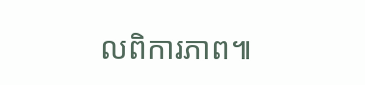លពិការភាព៕